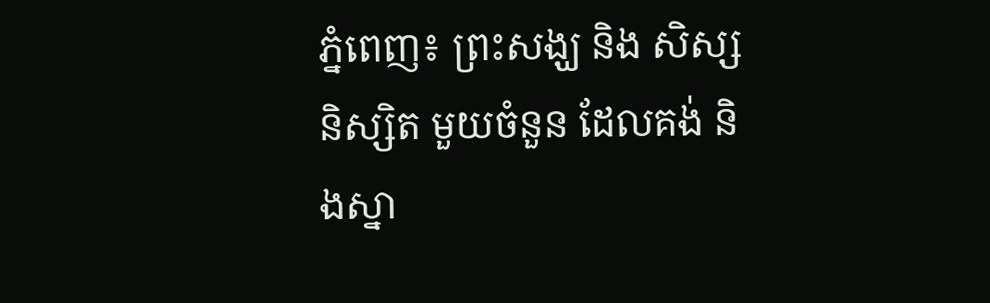ភ្នំពេញ៖ ព្រះសង្ឃ និង សិស្ស និស្សិត មួយចំនួន ដែលគង់ និងស្នា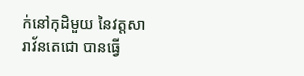ក់នៅកុដិមួយ នៃវត្តសារាវ័នតេជោ បានធ្វើ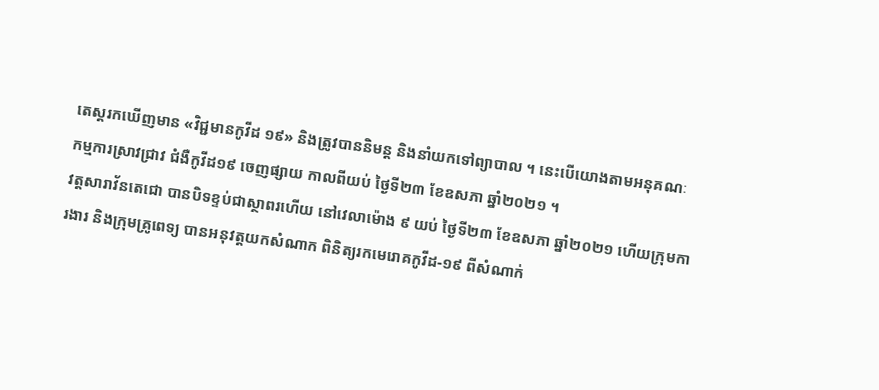តេស្តរកឃើញមាន «វិជ្ជមានកូវីដ ១៩» និងត្រូវបាននិមន្ត និងនាំយកទៅព្យាបាល ។ នេះបើយោងតាមអនុគណៈ កម្មការស្រាវជ្រាវ ជំងឺកូវីដ១៩ ចេញផ្សាយ កាលពីយប់ ថ្ងៃទី២៣ ខែឧសភា ឆ្នាំ២០២១ ។
វត្តសារាវ័នតេជោ បានបិទខ្ទប់ជាស្ថាពរហើយ នៅវេលាម៉ោង ៩ យប់ ថ្ងៃទី២៣ ខែឧសភា ឆ្នាំ២០២១ ហើយក្រុមការងារ និងក្រុមគ្រូពេទ្យ បានអនុវត្តយកសំណាក ពិនិត្យរកមេរោគកូវីដ-១៩ ពីសំណាក់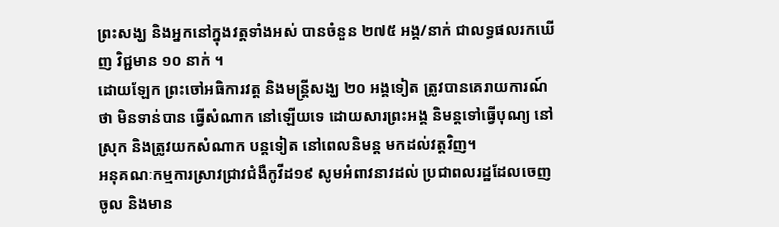ព្រះសង្ឃ និងអ្នកនៅក្នុងវត្តទាំងអស់ បានចំនួន ២៧៥ អង្គ/នាក់ ជាលទ្ធផលរកឃើញ វិជ្ជមាន ១០ នាក់ ។
ដោយឡែក ព្រះចៅអធិការវត្ត និងមន្ត្រីសង្ឃ ២០ អង្គទៀត ត្រូវបានគេរាយការណ៍ ថា មិនទាន់បាន ធ្វើសំណាក នៅឡើយទេ ដោយសារព្រះអង្គ និមន្តទៅធ្វើបុណ្យ នៅស្រុក និងត្រូវយកសំណាក បន្តទៀត នៅពេលនិមន្ត មកដល់វត្តវិញ។
អនុគណៈកម្មការស្រាវជ្រាវជំងឺកូវីដ១៩ សូមអំពាវនាវដល់ ប្រជាពលរដ្ឋដែលចេញ ចូល និងមាន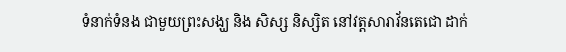ទំនាក់ទំនង ជាមួយព្រះសង្ឃ និង សិស្ស និស្សិត នៅវត្តសារាវ័នតេជោ ដាក់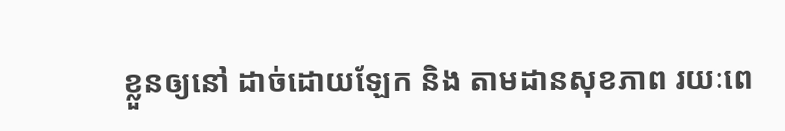ខ្លួនឲ្យនៅ ដាច់ដោយឡែក និង តាមដានសុខភាព រយៈពេ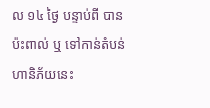ល ១៤ ថ្ងៃ បន្ទាប់ពី បានប៉ះពាល់ ឬ ទៅកាន់តំបន់ ហានិភ័យនេះ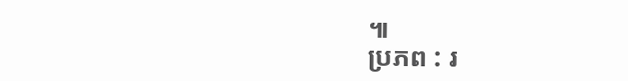៕
ប្រភព : រ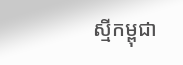ស្មីកម្ពុជា